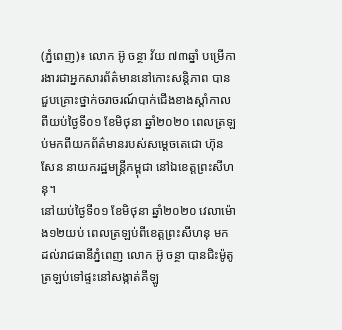(ភ្នំពេញ)៖ លោក អ៊ូ ចន្ថា វ័យ ៧៣ឆ្នាំ បម្រើការងារជាអ្នកសារព័ត៌មាននៅកោះសន្តិភាព បានជួបគ្រោះថ្នាក់ចរាចរណ៍បាក់ជើងខាងស្តាំកាលពីយប់ថ្ងៃទី០១ ខែមិថុនា ឆ្នាំ២០២០ ពេលត្រឡប់មកពីយកព័ត៌មានរបស់សម្តេចតេជោ ហ៊ុន សែន នាយករដ្ឋមន្ត្រីកម្ពុជា នៅឯខេត្តព្រះសីហនុ។
នៅយប់ថ្ងៃទី០១ ខែមិថុនា ឆ្នាំ២០២០ វេលាម៉ោង១២យប់ ពេលត្រឡប់ពីខេត្តព្រះសីហនុ មកដល់រាជធានីភ្នំពេញ លោក អ៊ូ ចន្ថា បានជិះម៉ូតូត្រឡប់ទៅផ្ទះនៅសង្កាត់គីឡូ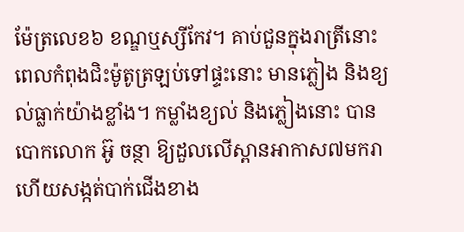ម៉ែត្រលេខ៦ ខណ្ឌឬស្សីកែវ។ គាប់ជួនក្នុងរាត្រីនោះ ពេលកំពុងជិះម៉ូតូត្រឡប់ទៅផ្ទះនោះ មានភ្លៀង និងខ្យល់ធ្លាក់យ៉ាងខ្លាំង។ កម្លាំងខ្យល់ និងភ្លៀងនោះ បានបោកលោក អ៊ូ ចន្ថា ឱ្យដួលលើស្ពានអាកាស៧មករា ហើយសង្កត់បាក់ជើងខាង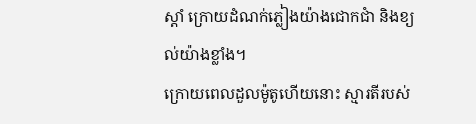ស្តាំ ក្រោយដំណក់ភ្លៀងយ៉ាងជោកជាំ និងខ្យល់យ៉ាងខ្លាំង។
ក្រោយពេលដួលម៉ូតូហើយនោះ ស្មារតីរបស់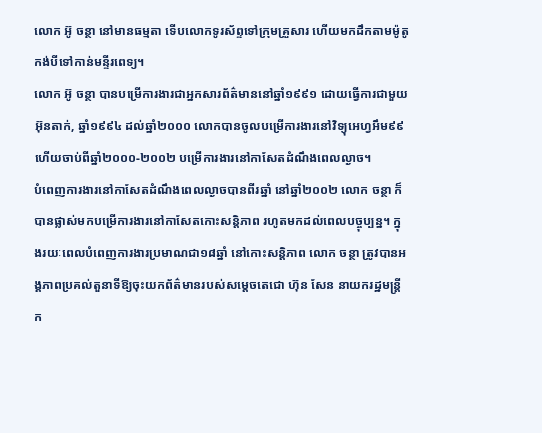លោក អ៊ូ ចន្ថា នៅមានធម្មតា ទើបលោកទូរស័ព្ទទៅក្រុមគ្រួសារ ហើយមកដឹកតាមម៉ូតូកង់បីទៅកាន់មន្ទីរពេទ្យ។
លោក អ៊ូ ចន្ថា បានបម្រើការងារជាអ្នកសារព័ត៌មាននៅឆ្នាំ១៩៩១ ដោយធ្វើការជាមួយអ៊ុនតាក់, ឆ្នាំ១៩៩៤ ដល់ឆ្នាំ២០០០ លោកបានចូលបម្រើការងារនៅវិទ្យុអេហ្វអឹម៩៩ ហើយចាប់ពីឆ្នាំ២០០០-២០០២ បម្រើការងារនៅកាសែតដំណឹងពេលល្ងាច។
បំពេញការងារនៅកាសែតដំណឹងពេលល្ងាចបានពីរឆ្នាំ នៅឆ្នាំ២០០២ លោក ចន្ថា ក៏បានផ្លាស់មកបម្រើការងារនៅកាសែតកោះសន្តិភាព រហូតមកដល់ពេលបច្ចុប្បន្ន។ ក្នុងរយៈពេលបំពេញការងារប្រមាណជា១៨ឆ្នាំ នៅកោះសន្តិភាព លោក ចន្ថា ត្រូវបានអង្គភាពប្រគល់តួនាទីឱ្យចុះយកព័ត៌មានរបស់សម្តេចតេជោ ហ៊ុន សែន នាយករដ្ឋមន្ត្រីក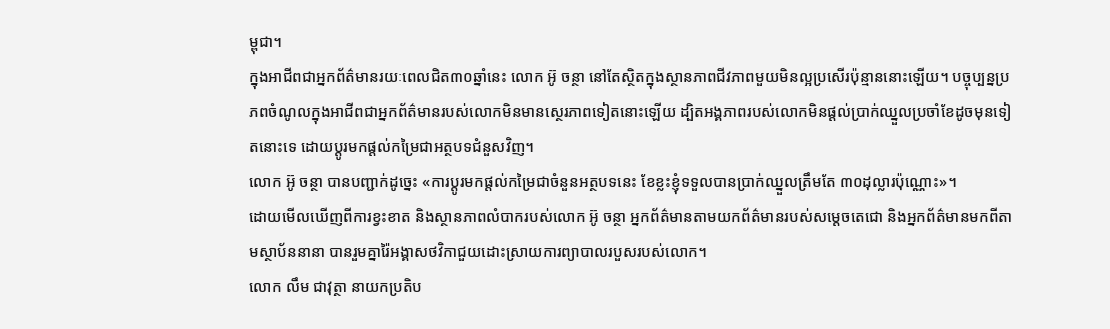ម្ពុជា។
ក្នុងអាជីពជាអ្នកព័ត៌មានរយៈពេលជិត៣០ឆ្នាំនេះ លោក អ៊ូ ចន្ថា នៅតែស្ថិតក្នុងស្ថានភាពជីវភាពមួយមិនល្អប្រសើរប៉ុន្មាននោះឡើយ។ បច្ចុប្បន្នប្រភពចំណូលក្នុងអាជីពជាអ្នកព័ត៌មានរបស់លោកមិនមានស្ថេរភាពទៀតនោះឡើយ ដ្បិតអង្គភាពរបស់លោកមិនផ្តល់ប្រាក់ឈ្នួលប្រចាំខែដូចមុនទៀតនោះទេ ដោយប្តូរមកផ្តល់កម្រៃជាអត្ថបទជំនួសវិញ។
លោក អ៊ូ ចន្ថា បានបញ្ជាក់ដូច្នេះ «ការប្តូរមកផ្តល់កម្រៃជាចំនួនអត្ថបទនេះ ខែខ្លះខ្ញុំទទួលបានប្រាក់ឈ្នួលត្រឹមតែ ៣០ដុល្លារប៉ុណ្ណោះ»។
ដោយមើលឃើញពីការខ្វះខាត និងស្ថានភាពលំបាករបស់លោក អ៊ូ ចន្ថា អ្នកព័ត៌មានតាមយកព័ត៌មានរបស់សម្តេចតេជោ និងអ្នកព័ត៌មានមកពីតាមស្ថាប័ននានា បានរួមគ្នារ៉ៃអង្គាសថវិកាជួយដោះស្រាយការព្យាបាលរបួសរបស់លោក។
លោក លឹម ជាវុត្ថា នាយកប្រតិប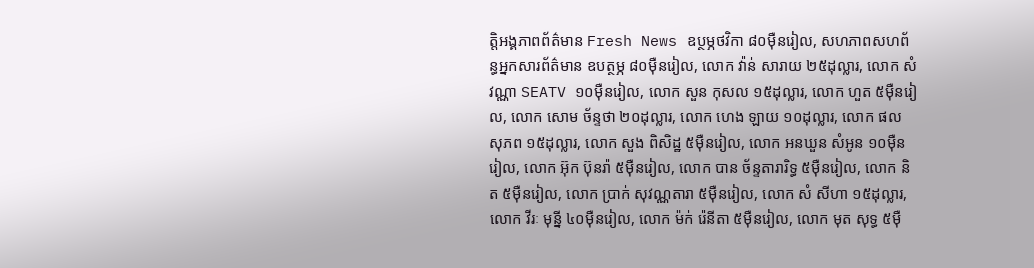ត្តិអង្គភាពព័ត៌មាន Fresh News ឧប្ថម្ភថវិកា ៨០ម៉ឺនរៀល, សហភាពសហព័ន្ធអ្នកសារព័ត៌មាន ឧបត្ថម្ភ ៨០ម៉ឺនរៀល, លោក វ៉ាន់ សារាយ ២៥ដុល្លារ, លោក សំ វណ្ណា SEATV ១០ម៉ឺនរៀល, លោក សួន កុសល ១៥ដុល្លារ, លោក ហួត ៥ម៉ឺនរៀល, លោក សោម ច័ន្ទថា ២០ដុល្លារ, លោក ហេង ឡាយ ១០ដុល្លារ, លោក ផល សុភព ១៥ដុល្លារ, លោក សួង ពិសិដ្ឋ ៥ម៉ឺនរៀល, លោក អនឃួន សំអូន ១០ម៉ឺនរៀល, លោក អ៊ុក ប៊ុនរ៉ា ៥ម៉ឺនរៀល, លោក បាន ច័ន្ទតារារិទ្ធ ៥ម៉ឺនរៀល, លោក និត ៥ម៉ឺនរៀល, លោក ប្រាក់ សុវណ្ណតារា ៥ម៉ឺនរៀល, លោក សំ សីហា ១៥ដុល្លារ, លោក វីរៈ មុនី្ន ៤០ម៉ឺនរៀល, លោក ម៉ក់ រ៉េនីតា ៥ម៉ឺនរៀល, លោក មុត សុទ្ធ ៥ម៉ឺ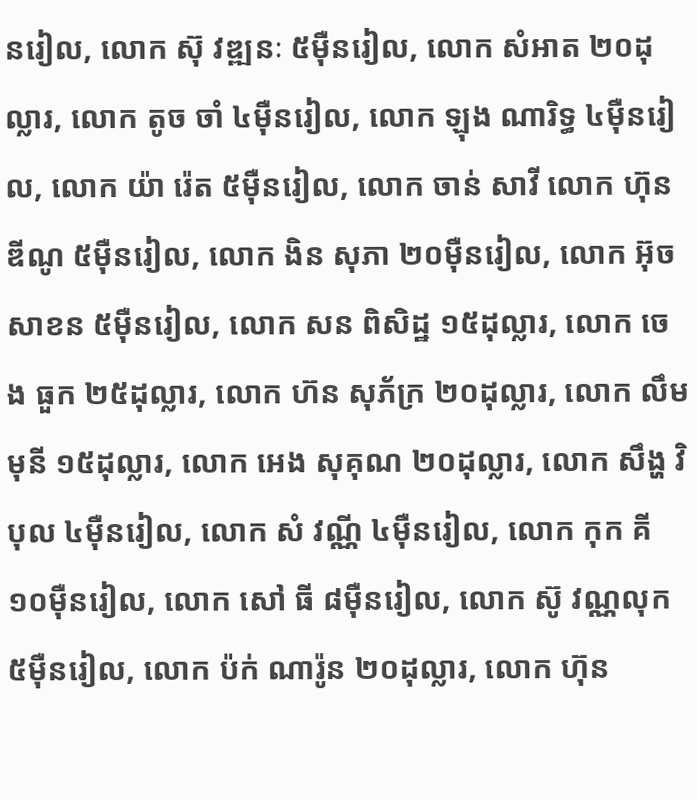នរៀល, លោក ស៊ុ វឌ្ឍនៈ ៥ម៉ឺនរៀល, លោក សំអាត ២០ដុល្លារ, លោក តូច ចាំ ៤ម៉ឺនរៀល, លោក ឡុង ណារិទ្ធ ៤ម៉ឺនរៀល, លោក យ៉ា រ៉េត ៥ម៉ឺនរៀល, លោក ចាន់ សាវី លោក ហ៊ុន ឌីណូ ៥ម៉ឺនរៀល, លោក ងិន សុភា ២០ម៉ឺនរៀល, លោក អ៊ុច សាខន ៥ម៉ឺនរៀល, លោក សន ពិសិដ្ឋ ១៥ដុល្លារ, លោក ចេង ធួក ២៥ដុល្លារ, លោក ហ៊ន សុភ័ក្រ ២០ដុល្លារ, លោក លឹម មុនី ១៥ដុល្លារ, លោក អេង សុគុណ ២០ដុល្លារ, លោក សឹង្ហ វិបុល ៤ម៉ឺនរៀល, លោក សំ វណ្ណី ៤ម៉ឺនរៀល, លោក កុក គី ១០ម៉ឺនរៀល, លោក សៅ ធី ៨ម៉ឺនរៀល, លោក ស៊ូ វណ្ណលុក ៥ម៉ឺនរៀល, លោក ប៉ក់ ណារ៉ូន ២០ដុល្លារ, លោក ហ៊ុន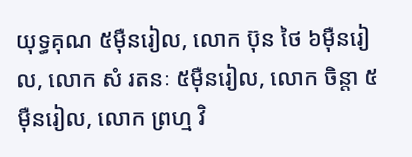យុទ្ធគុណ ៥ម៉ឺនរៀល, លោក ប៊ុន ថៃ ៦ម៉ឺនរៀល, លោក សំ រតនៈ ៥មុឺនរៀល, លោក ចិន្តា ៥ម៉ឺនរៀល, លោក ព្រហ្ម វិ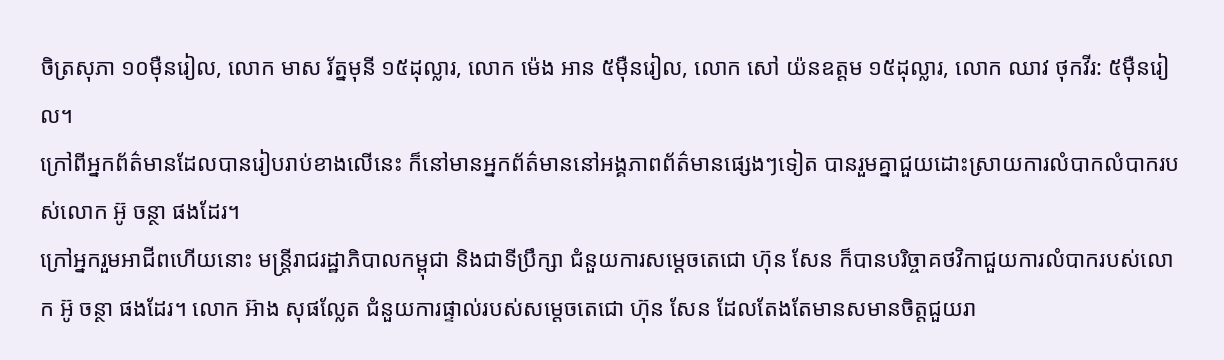ចិត្រសុភា ១០ម៉ឺនរៀល, លោក មាស រ័ត្នមុនី ១៥ដុល្លារ, លោក ម៉េង អាន ៥ម៉ឺនរៀល, លោក សៅ យ៉នឧត្តម ១៥ដុល្លារ, លោក ឈាវ ថុកវីរ: ៥ម៉ឺនរៀល។
ក្រៅពីអ្នកព័ត៌មានដែលបានរៀបរាប់ខាងលើនេះ ក៏នៅមានអ្នកព័ត៌មាននៅអង្គភាពព័ត៌មានផ្សេងៗទៀត បានរួមគ្នាជួយដោះស្រាយការលំបាកលំបាករបស់លោក អ៊ូ ចន្ថា ផងដែរ។
ក្រៅអ្នករួមអាជីពហើយនោះ មន្ត្រីរាជរដ្ឋាភិបាលកម្ពុជា និងជាទីប្រឹក្សា ជំនួយការសម្តេចតេជោ ហ៊ុន សែន ក៏បានបរិច្ចាគថវិកាជួយការលំបាករបស់លោក អ៊ូ ចន្ថា ផងដែរ។ លោក អ៊ាង សុផល្លែត ជំនួយការផ្ទាល់របស់សម្ដេចតេជោ ហ៊ុន សែន ដែលតែងតែមានសមានចិត្តជួយរា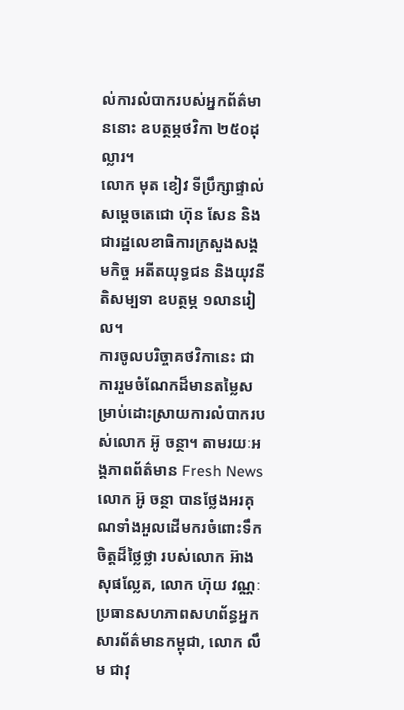ល់ការលំបាករបស់អ្នកព័ត៌មាននោះ ឧបត្ថម្ភថវិកា ២៥០ដុល្លារ។
លោក មុត ខៀវ ទីប្រឹក្សាផ្ទាល់សម្តេចតេជោ ហ៊ុន សែន និងជារដ្ឋលេខាធិការក្រសួងសង្គមកិច្ច អតីតយុទ្ធជន និងយុវនីតិសម្បទា ឧបត្ថម្ភ ១លានរៀល។
ការចូលបរិច្ចាគថវិកានេះ ជាការរួមចំណែកដ៏មានតម្លៃសម្រាប់ដោះស្រាយការលំបាករបស់លោក អ៊ូ ចន្ថា។ តាមរយៈអង្គភាពព័ត៌មាន Fresh News លោក អ៊ូ ចន្ថា បានថ្លែងអរគុណទាំងអួលដើមករចំពោះទឹកចិត្តដ៏ថ្លៃថ្លា របស់លោក អ៊ាង សុផល្លែត, លោក ហ៊ុយ វណ្ណៈ ប្រធានសហភាពសហព័ន្ធអ្នកសារព័ត៌មានកម្ពុជា, លោក លឹម ជាវុ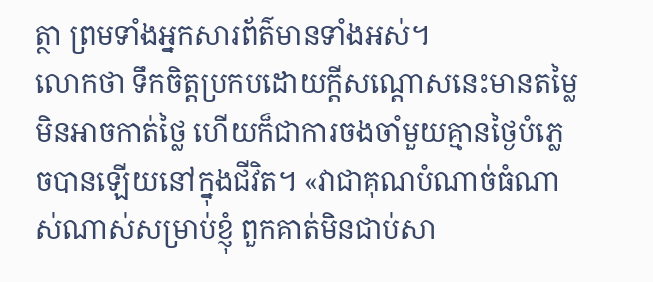ត្ថា ព្រមទាំងអ្នកសារព័ត៌មានទាំងអស់។
លោកថា ទឹកចិត្តប្រកបដោយក្តីសណ្តោសនេះមានតម្លៃមិនអាចកាត់ថ្លៃ ហើយក៏ជាការចងចាំមួយគ្មានថ្ងៃបំភ្លេចបានឡើយនៅក្នុងជីវិត។ «វាជាគុណបំណាច់ធំណាស់ណាស់សម្រាប់ខ្ញុំ ពួកគាត់មិនជាប់សា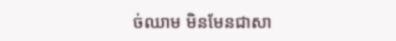ច់ឈាម មិនមែនជាសា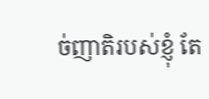ច់ញាតិរបស់ខ្ញុំ តែ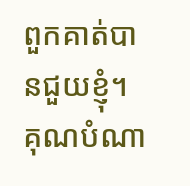ពួកគាត់បានជួយខ្ញុំ។ គុណបំណា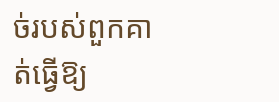ច់របស់ពួកគាត់ធ្វើឱ្យ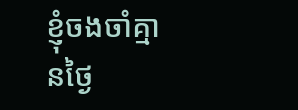ខ្ញុំចងចាំគ្មានថ្ងៃ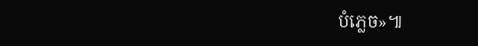បំភ្លេច»៕